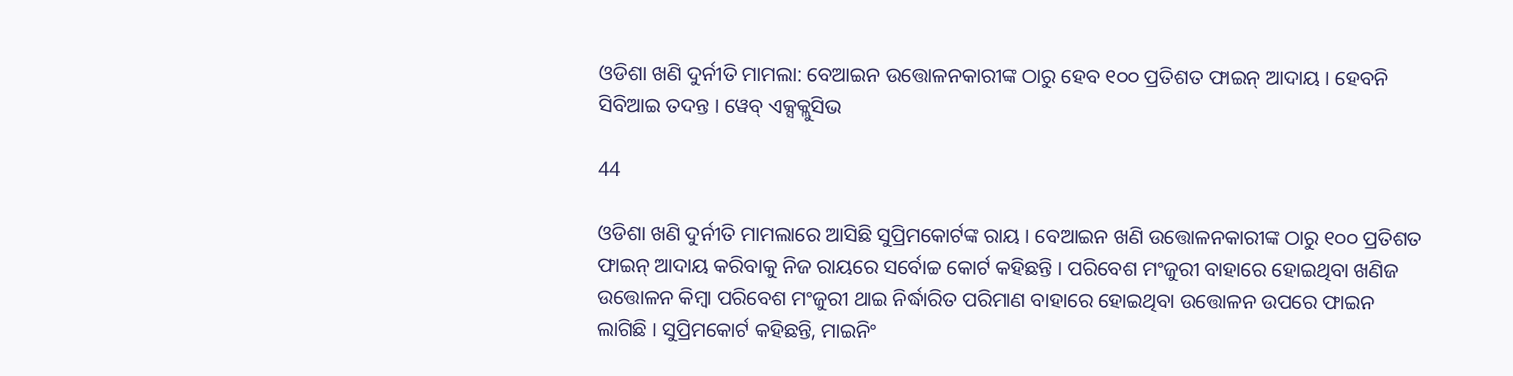ଓଡିଶା ଖଣି ଦୁର୍ନୀତି ମାମଲା: ବେଆଇନ ଉତ୍ତୋଳନକାରୀଙ୍କ ଠାରୁ ହେବ ୧୦୦ ପ୍ରତିଶତ ଫାଇନ୍ ଆଦାୟ । ହେବନି ସିବିଆଇ ତଦନ୍ତ । ୱେବ୍ ଏକ୍ସକ୍ଲୁସିଭ

44

ଓଡିଶା ଖଣି ଦୁର୍ନୀତି ମାମଲାରେ ଆସିଛି ସୁପ୍ରିମକୋର୍ଟଙ୍କ ରାୟ । ବେଆଇନ ଖଣି ଉତ୍ତୋଳନକାରୀଙ୍କ ଠାରୁ ୧୦୦ ପ୍ରତିଶତ ଫାଇନ୍ ଆଦାୟ କରିବାକୁ ନିଜ ରାୟରେ ସର୍ବୋଚ୍ଚ କୋର୍ଟ କହିଛନ୍ତି । ପରିବେଶ ମଂଜୁରୀ ବାହାରେ ହୋଇଥିବା ଖଣିଜ ଉତ୍ତୋଳନ କିମ୍ବା ପରିବେଶ ମଂଜୁରୀ ଥାଇ ନିର୍ଦ୍ଧାରିତ ପରିମାଣ ବାହାରେ ହୋଇଥିବା ଉତ୍ତୋଳନ ଉପରେ ଫାଇନ ଲାଗିଛି । ସୁପ୍ରିମକୋର୍ଟ କହିଛନ୍ତି, ମାଇନିଂ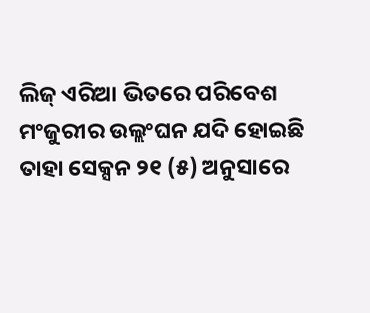ଲିଜ୍ ଏରିଆ ଭିତରେ ପରିବେଶ ମଂଜୁରୀର ଉଲ୍ଲଂଘନ ଯଦି ହୋଇଛି ତାହା ସେକ୍ସନ ୨୧ (୫) ଅନୁସାରେ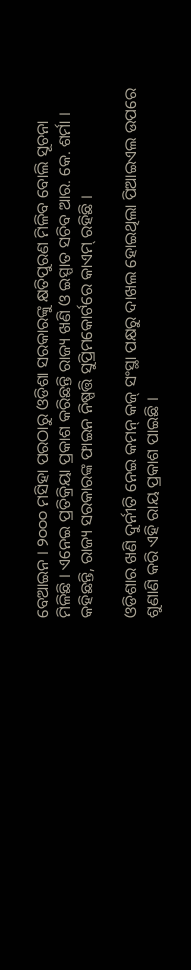ବେଆଇନ । ୨୦୦୦ ମସିହା ପରଠାରୁ ଓଡିଶା ସରକାରଙ୍କୁ କ୍ଷତିପୁରଣ ମିଳିବ ବୋଲି ସୂଚନା ମିଳିଛି । ଏନେଇ ପ୍ରତିକ୍ରିୟା ପ୍ରକାଶ କରିଛନ୍ତି ରାଜ୍ୟ ଖଣି ଓ ଇସ୍ପାତ ସଚିବ ଆର. କେ. ଶର୍ମା । କହିଛନ୍ତି, ରାଜ୍ୟ ସରକାରଙ୍କ ଫାଇନ ନିଷ୍ପତ୍ତି ସୁପ୍ରିମକୋର୍ଟରେ କାଏମ୍ ରହିଛି ।

ଓଡିଶାର ଖଣି ଦୁର୍ନୀତି ନେଇ କମନ୍ କଜ୍ ସଂସ୍ଥା ପକ୍ଷରୁ ଦାଖଲ ହୋଇଥିଲା ପିଆଇଏଲ ଉପରେ ଶୁଣାଣି କରି ଏହି ରାୟ ପ୍ରକାଶ ପାଇଛି ।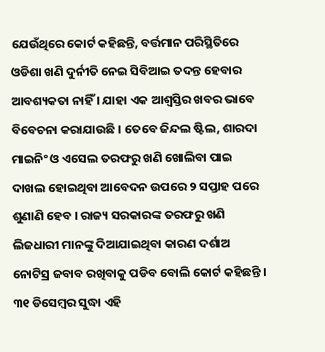ଯେଉଁଥିରେ କୋର୍ଟ କହିଛନ୍ତି, ବର୍ତ୍ତମାନ ପରିସ୍ଥିତିରେ ଓଡିଶା ଖଣି ଦୁର୍ନୀତି ନେଇ ସିବିଆଇ ତଦନ୍ତ ହେବାର ଆବଶ୍ୟକତା ନାହିଁ । ଯାହା ଏକ ଆଶ୍ୱସ୍ତିର ଖବର ଭାବେ ବିବେଚନା କରାଯାଉଛି । ତେବେ ଜିନ୍ଦଲ ଷ୍ଟିଲ, ଶାରଦା ମାଇନିଂ ଓ ଏସେଲ ତରଫରୁ ଖଣି ଖୋଲିବା ପାଇ ଦାଖଲ ହୋଇଥିବା ଆବେଦନ ଉପରେ ୨ ସପ୍ତାହ ପରେ ଶୁଣାଣି ହେବ । ରାଜ୍ୟ ସରକାରଙ୍କ ତରଫରୁ ଖଣି ଲିଜଧାରୀ ମାନଙ୍କୁ ଦିଆଯାଇଥିବା କାରଣ ଦର୍ଶାଅ ନୋଟିସ୍ର ଜବାବ ରଖିବାକୁ ପଡିବ ବୋଲି କୋର୍ଟ କହିଛନ୍ତି । ୩୧ ଡିସେମ୍ବର ସୁଦ୍ଧା ଏହି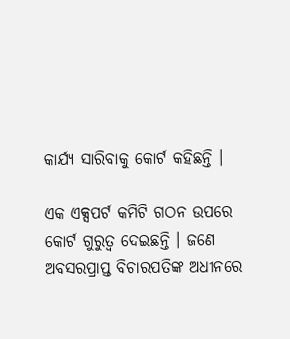କାର୍ଯ୍ୟ ସାରିବାକୁ କୋର୍ଟ କହିଛନ୍ତି ।

ଏକ ଏକ୍ସପର୍ଟ କମିଟି ଗଠନ ଉପରେ କୋର୍ଟ ଗୁରୁତ୍ୱ ଦେଇଛନ୍ତି । ଜଣେ ଅବସରପ୍ରାପ୍ତ ବିଚାରପତିଙ୍କ ଅଧୀନରେ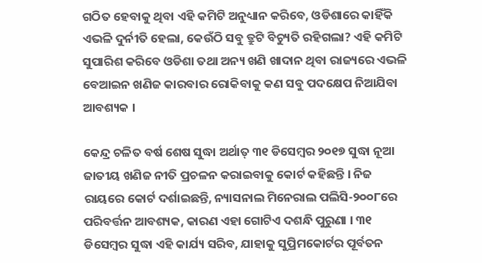ଗଠିତ ହେବାକୁ ଥିବା ଏହି କମିଟି ଅନୁଧ୍ୟାନ କରିବେ, ଓଡିଶାରେ କାହିଁକି ଏଭଳି ଦୁର୍ନୀତି ହେଲା, କେଉଁଠି ସବୁ ତ୍ରୁଟି ବିଚ୍ୟୁତି ରହିଗଲା? ଏହି କମିଟି ସୁପାରିଶ କରିବେ ଓଡିଶା ତଥା ଅନ୍ୟ ଖଣି ଖାଦାନ ଥିବା ରାଜ୍ୟରେ ଏଭଳି ବେଆଇନ ଖଣିଜ କାରବାର ରୋକିବାକୁ କଣ ସବୁ ପଦକ୍ଷେପ ନିଆଯିବା ଆବଶ୍ୟକ ।

କେନ୍ଦ୍ର ଚଳିତ ବର୍ଷ ଶେଷ ସୁଦ୍ଧା ଅର୍ଥାତ୍ ୩୧ ଡିସେମ୍ବର ୨୦୧୭ ସୁଦ୍ଧା ନୂଆ ଜାତୀୟ ଖଣିଜ ନୀତି ପ୍ରଚଳନ କରାଇବାକୁ କୋର୍ଟ କହିଛନ୍ତି । ନିଜ ରାୟରେ କୋର୍ଟ ଦର୍ଶାଇଛନ୍ତି, ନ୍ୟାସନାଲ ମିନେରାଲ ପଲିସି-୨୦୦୮ରେ ପରିବର୍ତ୍ତନ ଆବଶ୍ୟକ, କାରଣ ଏହା ଗୋଟିଏ ଦଶନ୍ଧି ପୁରୁଣା । ୩୧ ଡିସେମ୍ବର ସୁଦ୍ଧା ଏହି କାର୍ଯ୍ୟ ସରିବ, ଯାହାକୁ ସୁପ୍ରିମକୋର୍ଟର ପୂର୍ବତନ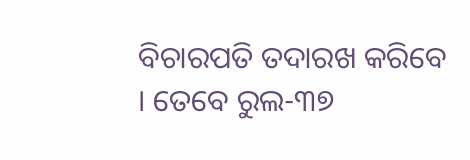ବିଚାରପତି ତଦାରଖ କରିବେ । ତେବେ ରୁଲ-୩୭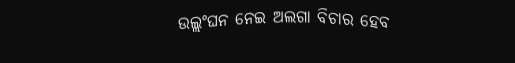ଉଲ୍ଲଂଘନ ନେଇ ଅଲଗା ବିଚାର ହେବ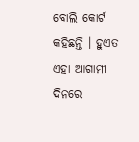ବୋଲି କୋର୍ଟ କହିଛନ୍ତି । ହୁଏତ ଏହା ଆଗାମୀ ଦିନରେ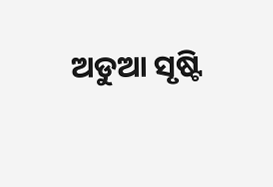ଅଡୁଆ ସୃଷ୍ଟି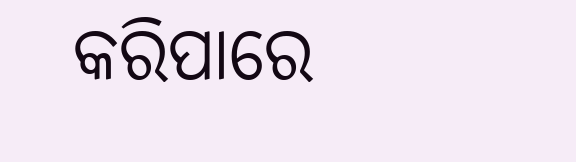କରିପାରେ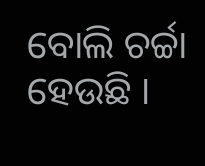ବୋଲି ଚର୍ଚ୍ଚା ହେଉଛି ।